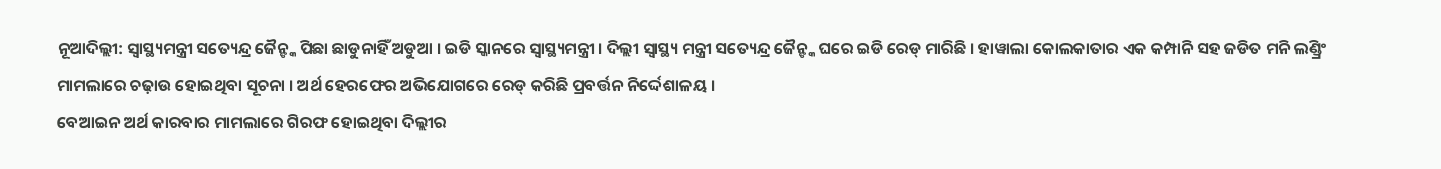ନୂଆଦିଲ୍ଲୀ: ସ୍ବାସ୍ଥ୍ୟମନ୍ତ୍ରୀ ସତ୍ୟେନ୍ଦ୍ର ଜୈନ୍ଙ୍କ ପିଛା ଛାଡୁନାହିଁ ଅଡୁଆ । ଇଡି ସ୍କାନରେ ସ୍ବାସ୍ଥ୍ୟମନ୍ତ୍ରୀ । ଦିଲ୍ଲୀ ସ୍ବାସ୍ଥ୍ୟ ମନ୍ତ୍ରୀ ସତ୍ୟେନ୍ଦ୍ର ଜୈନ୍ଙ୍କ ଘରେ ଇଡି ରେଡ୍ ମାରିଛି । ହାୱାଲା କୋଲକାତାର ଏକ କମ୍ପାନି ସହ ଜଡିତ ମନି ଲଣ୍ଡ୍ରିଂ ମାମଲାରେ ଚଢ଼ାଉ ହୋଇଥିବା ସୂଚନା । ଅର୍ଥ ହେରଫେର ଅଭିଯୋଗରେ ରେଡ୍ କରିଛି ପ୍ରବର୍ତ୍ତନ ନିର୍ଦ୍ଦେଶାଳୟ ।
ବେଆଇନ ଅର୍ଥ କାରବାର ମାମଲାରେ ଗିରଫ ହୋଇଥିବା ଦିଲ୍ଲୀର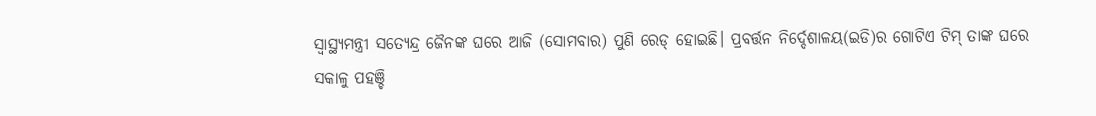ସ୍ବାସ୍ଥ୍ୟମନ୍ତ୍ରୀ ସତ୍ୟେନ୍ଦ୍ର ଜୈନଙ୍କ ଘରେ ଆଜି (ସୋମବାର) ପୁଣି ରେଡ୍ ହୋଇଛି। ପ୍ରବର୍ତ୍ତନ ନିର୍ଦ୍ଦେଶାଳୟ(ଇଡି)ର ଗୋଟିଏ ଟିମ୍ ତାଙ୍କ ଘରେ ସକାଳୁ ପହଞ୍ଚି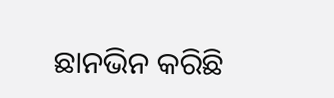ଛାନଭିନ କରିଛି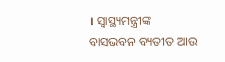। ସ୍ବାସ୍ଥ୍ୟମନ୍ତ୍ରୀଙ୍କ ବାସଭବନ ବ୍ୟତୀତ ଆଉ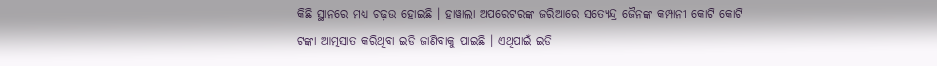କିଛି ସ୍ଥାନରେ ମଧ୍ୟ ଚଢ଼ଉ ହୋଇଛି । ହାୱାଲା ଅପରେଟରଙ୍କ ଜରିଆରେ ସତ୍ୟେନ୍ଦ୍ର ଜୈନଙ୍କ କମ୍ପାନୀ କୋଟି କୋଟି ଟଙ୍କା ଆତ୍ମସାତ କରିଥିବା ଇଡି ଜାଣିବାକୁ ପାଇଛି । ଏଥିପାଇଁ ଇଡି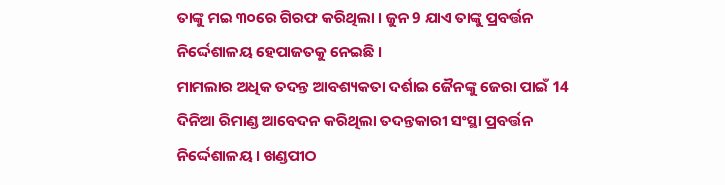ତାଙ୍କୁ ମଇ ୩୦ରେ ଗିରଫ କରିଥିଲା । ଜୁନ 9 ଯାଏ ତାଙ୍କୁ ପ୍ରବର୍ତ୍ତନ ନିର୍ଦ୍ଦେଶାଳୟ ହେପାଜତକୁ ନେଇଛି ।
ମାମଲାର ଅଧିକ ତଦନ୍ତ ଆବଶ୍ୟକତା ଦର୍ଶାଇ ଜୈନଙ୍କୁ ଜେରା ପାଇଁ 14 ଦିନିଆ ରିମାଣ୍ଡ ଆବେଦନ କରିଥିଲା ତଦନ୍ତକାରୀ ସଂସ୍ଥା ପ୍ରବର୍ତ୍ତନ ନିର୍ଦ୍ଦେଶାଳୟ । ଖଣ୍ଡପୀଠ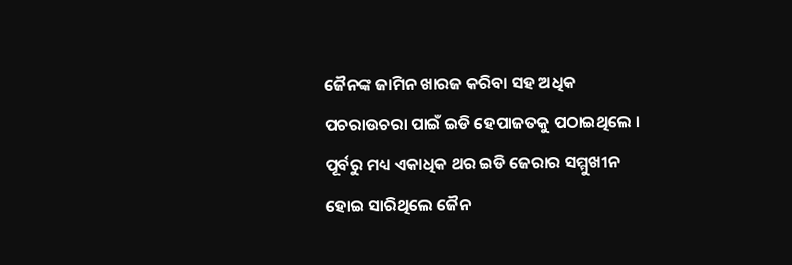ଜୈନଙ୍କ ଜାମିନ ଖାରଜ କରିବା ସହ ଅଧିକ ପଚରାଉଚରା ପାଇଁ ଇଡି ହେପାଜତକୁ ପଠାଇଥିଲେ । ପୂର୍ବରୁ ମଧ୍ୟ ଏକାଧିକ ଥର ଇଡି ଜେରାର ସମ୍ମୁଖୀନ ହୋଇ ସାରିଥିଲେ ଜୈନ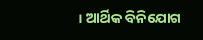। ଆର୍ଥିକ ବିନିଯୋଗ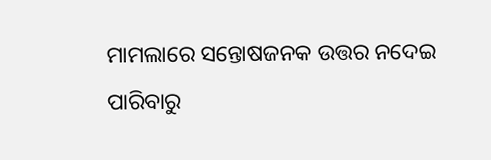ମାମଲାରେ ସନ୍ତୋଷଜନକ ଉତ୍ତର ନଦେଇ ପାରିବାରୁ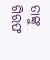ତାଙ୍କୁ ଗିରଫ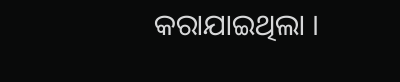କରାଯାଇଥିଲା ।